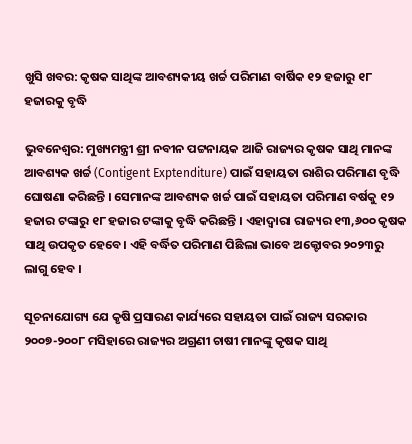ଖୁସି ଖବର: କୃଷକ ସାଥିଙ୍କ ଆବଶ୍ୟକୀୟ ଖର୍ଚ୍ଚ ପରିମାଣ ବାର୍ଷିକ ୧୨ ହଜାରୁ ୧୮ ହଜାରକୁ ବୃଦ୍ଧି

ଭୁବନେଶ୍ୱର: ମୁଖ୍ୟମନ୍ତ୍ରୀ ଶ୍ରୀ ନବୀନ ପଟ୍ଟନାୟକ ଆଜି ରାଜ୍ୟର କୃଷକ ସାଥି ମାନଙ୍କ ଆବଶ୍ୟକ ଖର୍ଚ୍ଚ (Contigent Exptenditure) ପାଇଁ ସହାୟତା ରାଶିର ପରିମାଣ ବୃଦ୍ଧି ଘୋଷଣା କରିଛନ୍ତି । ସେମାନଙ୍କ ଆବଶ୍ୟକ ଖର୍ଚ୍ଚ ପାଇଁ ସହାୟତା ପରିମାଣ ବର୍ଷକୁ ୧୨ ହଜାର ଟଙ୍କାରୁ ୧୮ ହଜାର ଟଙ୍କାକୁ ବୃଦ୍ଧି କରିଛନ୍ତି । ଏହାଦ୍ବାରା ରାଜ୍ୟର ୧୩,୬୦୦ କୃଷକ ସାଥି ଉପକୃତ ହେବେ। ଏହି ବର୍ଦ୍ଧିତ ପରିମାଣ ପିଛିଲା ଭାବେ ଅକ୍ଟୋବର ୨୦୨୩ରୁ ଲାଗୁ ହେବ ।

ସୂଚନାଯୋଗ୍ୟ ଯେ କୃଷି ପ୍ରସାରଣ କାର୍ଯ୍ୟରେ ସହାୟତା ପାଇଁ ରାଜ୍ୟ ସରକାର ୨୦୦୭-୨୦୦୮ ମସିହାରେ ରାଜ୍ୟର ଅଗ୍ରଣୀ ଚାଷୀ ମାନଙ୍କୁ କୃଷକ ସାଥି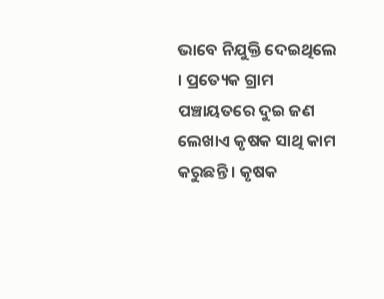ଭାବେ ନିଯୁକ୍ତି ଦେଇଥିଲେ । ପ୍ରତ୍ୟେକ ଗ୍ରାମ ପଞ୍ଚାୟତରେ ଦୁଇ ଜଣ ଲେଖାଏ କୃଷକ ସାଥି କାମ କରୁଛନ୍ତି । କୃଷକ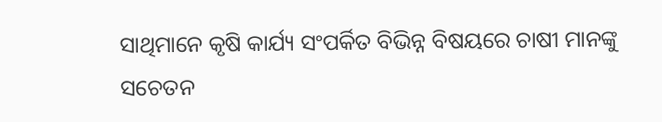ସାଥିମାନେ କୃଷି କାର୍ଯ୍ୟ ସଂପର୍କିତ ବିଭିନ୍ନ ବିଷୟରେ ଚାଷୀ ମାନଙ୍କୁ ସଚେତନ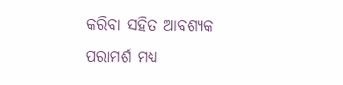କରିବା ସହିତ ଆବଶ୍ୟକ ପରାମର୍ଶ ମଧ୍ୟ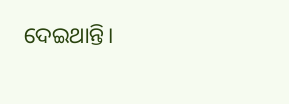ଦେଇଥାନ୍ତି।